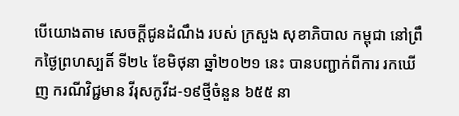បើយោងតាម សេចក្ដីជូនដំណឹង របស់ ក្រសួង សុខាភិបាល កម្ពុជា នៅព្រឹកថ្ងៃព្រហស្បតិ៍ ទី២៤ ខែមិថុនា ឆ្នាំ២០២១ នេះ បានបញ្ជាក់ពីការ រកឃើញ ករណីវិជ្ជមាន វីរុសកូវីដ-១៩ថ្មីចំនួន ៦៥៥ នា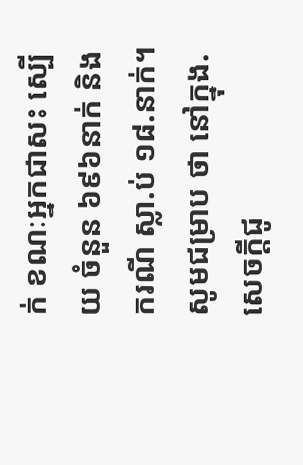ក់ ខណៈឣ្នកជាសះ ស្បើយ ចំនួន ៦៩៦នាក់ និងករណី ស្លា.ប់ ១៨.នាក់។
សូមជម្រាប ថា នៅក្នុង.សេចក្ដីជូ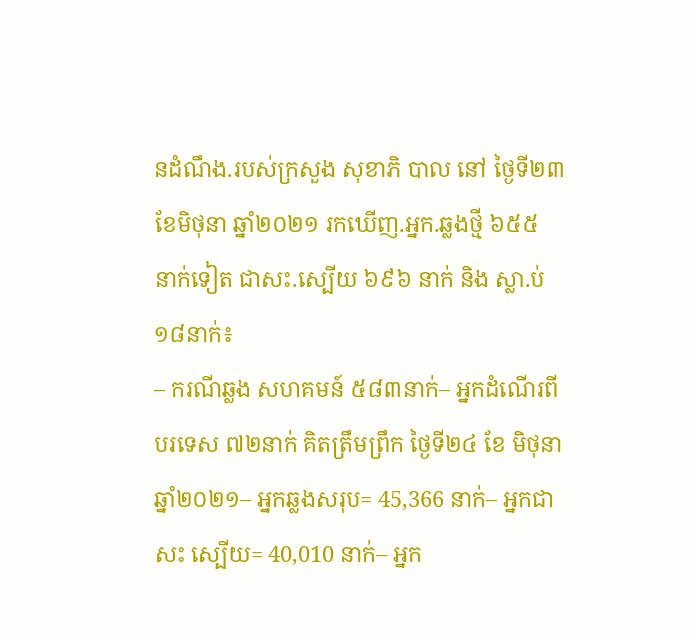នដំណឹង.របស់ក្រសួង សុខាភិ បាល នៅ ថ្ងៃទី២៣ ខែមិថុនា ឆ្នាំ២០២១ រកឃើញ.អ្នក.ឆ្លងថ្មី ៦៥៥ នាក់ទៀត ជាសះ.ស្បើយ ៦៩៦ នាក់ និង ស្លា.ប់ ១៨នាក់៖
– ករណីឆ្លង សហគមន៍ ៥៨៣នាក់– អ្នកដំណើរពី បរទេស ៧២នាក់ គិតត្រឹមព្រឹក ថ្ងៃទី២៤ ខែ មិថុនា ឆ្នាំ២០២១– អ្នកឆ្លងសរុប= 45,366 នាក់– អ្នកជាសះ ស្បើយ= 40,010 នាក់– អ្នក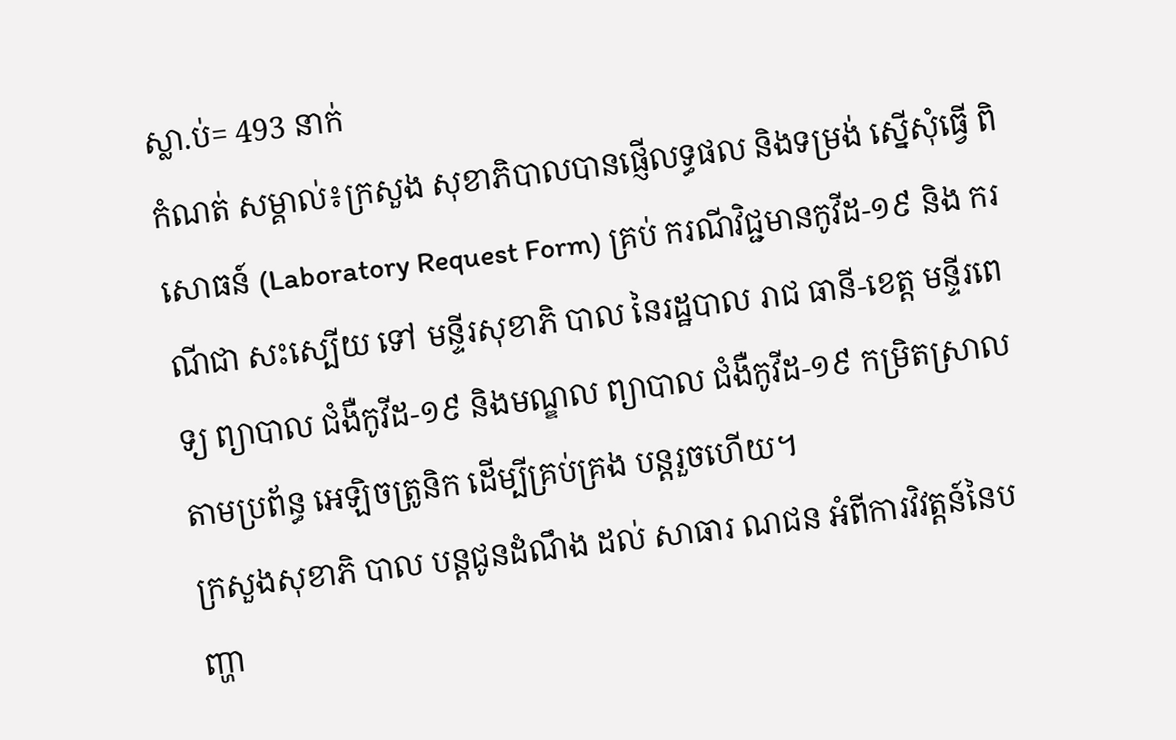ស្លា.ប់= 493 នាក់
កំណត់ សម្គាល់៖ក្រសួង សុខាភិបាលបានផ្ញើលទ្ធផល និងទម្រង់ ស្នើសុំធ្វើ ពិសោធន៍ (Laboratory Request Form) គ្រប់ ករណីវិជ្ជមានកូវីដ-១៩ និង ករណីជា សះស្បើយ ទៅ មន្ទីរសុខាភិ បាល នៃរដ្ឋបាល រាជ ធានី-ខេត្ត មន្ទីរពេទ្យ ព្យាបាល ជំងឺកូវីដ-១៩ និងមណ្ឌល ព្យាបាល ជំងឺកូវីដ-១៩ កម្រិតស្រាល តាមប្រព័ន្ធ អេឡិចត្រូនិក ដើម្បីគ្រប់គ្រង បន្តរួចហើយ។
ក្រសួងសុខាភិ បាល បន្តជូនដំណឹង ដល់ សាធារ ណជន អំពីការវិវត្តន៍នៃបញ្ហា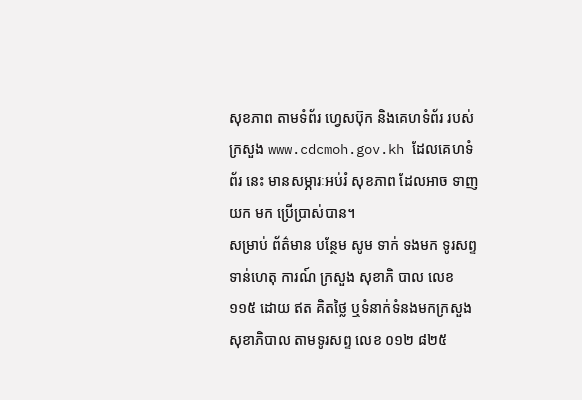សុខភាព តាមទំព័រ ហ្វេសប៊ុក និងគេហទំព័រ របស់ក្រសួង www.cdcmoh.gov.kh ដែលគេហទំព័រ នេះ មានសម្ភារៈអប់រំ សុខភាព ដែលអាច ទាញ យក មក ប្រើប្រាស់បាន។
សម្រាប់ ព័ត៌មាន បន្ថែម សូម ទាក់ ទងមក ទូរសព្ទទាន់ហេតុ ការណ៍ ក្រសួង សុខាភិ បាល លេខ ១១៥ ដោយ ឥត គិតថ្លៃ ឬទំនាក់ទំនងមកក្រសួង សុខាភិបាល តាមទូរសព្ទ លេខ ០១២ ៨២៥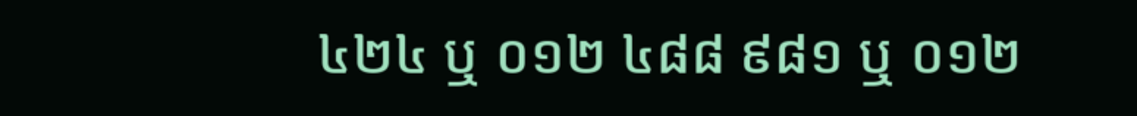៤២៤ ឬ ០១២ ៤៨៨ ៩៨១ ឬ ០១២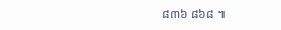៨៣៦ ៨៦៨ ៕